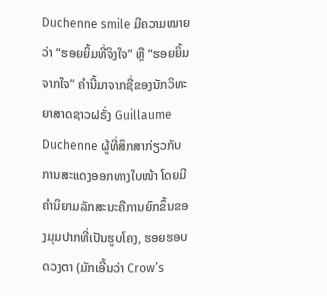Duchenne smile ມີຄວາມໝາຍວ່າ “ຮອຍຍິ້ມທີ່ຈິງໃຈ” ຫຼື “ຮອຍຍິ້ມຈາກໃຈ” ຄຳນີ້ມາຈາກຊື່ຂອງນັກວິທະຍາສາດຊາວຝຣັ່ງ Guillaume Duchenne ຜູ້ທີ່ສຶກສາກ່ຽວກັບການສະແດງອອກທາງໃບໜ້າ ໂດຍມີຄຳນິຍາມລັກສະນະຄືການຍົກຂຶ້ນຂອງມຸມປາກທີ່ເປັນຮູບໂຄງ, ຮອຍຮອບດວງຕາ (ມັກເອີ້ນວ່າ Crow’s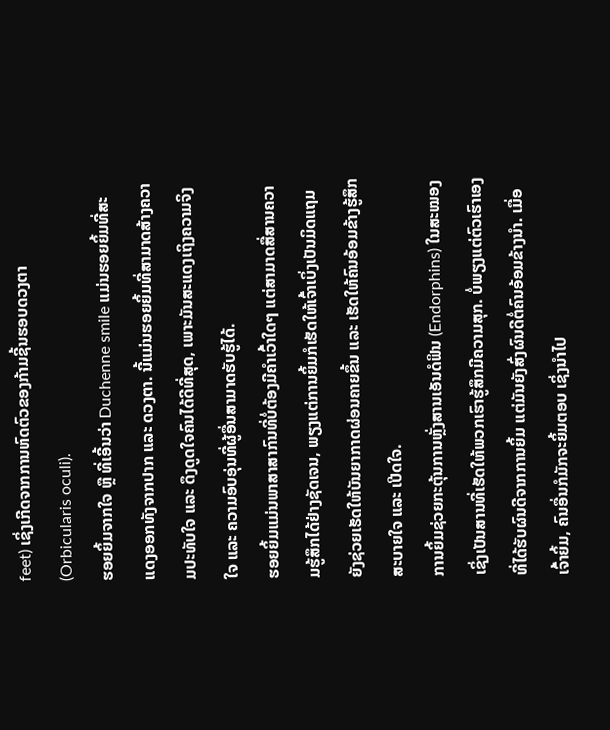feet) ເຊິ່ງເກີດຈາກການຫົດຕົວຂອງກ້າມຊີ້ນຮອບດວງຕາ (Orbicularis oculi).
ຮອຍຍິ້ມຈາກໃຈ ຫຼື ທີ່ເອີ້ນວ່າ Duchenne smile ແມ່ນຮອຍຍິ້ມທີ່ສະແດງອອກທັງຈາກປາກ ແລະ ດວງຕາ. ນີ້ແມ່ນຮອຍຍິ້ມທີ່ສາມາດສ້າງຄວາມປະທັບໃຈ ແລະ ດຶງດູດໃຈຄົນໄດ້ດີທີ່ສຸດ, ເພາະມັນສະແດງເຖິງຄວາມຈິງໃຈ ແລະ ຄວາມອົບອຸ່ນທີ່ຜູ້ອື່ນສາມາດຮັບຮູ້ໄດ້.
ຮອຍຍິ້ມແມ່ນພາສາສາກົນທີ່ບໍ່ຕ້ອງມີຄຳເວົ້າໃດໆ ແຕ່ສາມາດສື່ສານຄວາມຮູ້ສຶກໄດ້ຢ່າງຊັດເຈນ, ພຽງແຕ່ການຍິ້ມກໍເຮັດໃຫ້ເຈົ້າເບິ່ງເປັນມິດແຖມຍັງຊ່ວຍເຮັດໃຫ້ບັນຍາກາດຜ່ອນຄາຍຂຶ້ນ ແລະ ເຮັດໃຫ້ຄົນອ້ອມຂ້າງຮູ້ສຶກສະບາຍໃຈ ແລະ ເປີດໃຈ.
ການຍິ້ມຊ່ວຍກະຕຸ້ນການຫຼັ່ງສານເອັນດໍຟິນ (Endorphins) ໃນສະໝອງ ເຊິ່ງເປັນສານທີ່ເຮັດໃຫ້ພວກເຮົາຮູ້ສຶກມີຄວາມສຸກ. ບໍ່ພຽງແຕ່ຕົວເຮົາເອງທີ່ໄດ້ຮັບຜົນດີຈາກການຍິ້ມ ແຕ່ມັນຍັງສົ່ງຜົນດີຕໍ່ຄົນອ້ອມຂ້າງນຳ. ເມື່ອເຈົ້າຍິ້ມ, ຄົນອື່ນກໍມັກຈະຍິ້ມຕອບ ເຊິ່ງນຳໄປ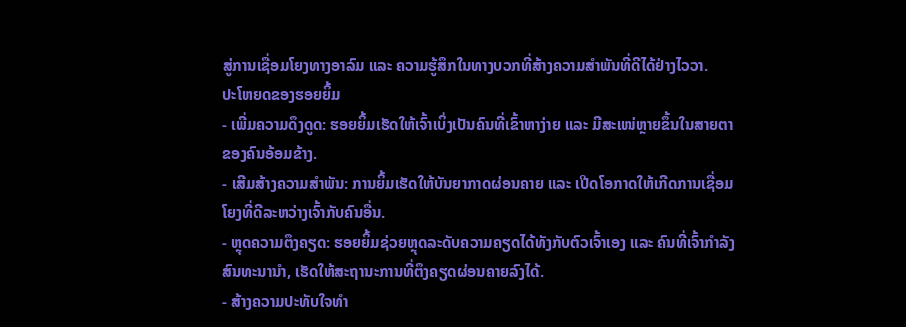ສູ່ການເຊື່ອມໂຍງທາງອາລົມ ແລະ ຄວາມຮູ້ສຶກໃນທາງບວກທີ່ສ້າງຄວາມສຳພັນທີ່ດີໄດ້ຢ່າງໄວວາ.
ປະໂຫຍດຂອງຮອຍຍິ້ມ
- ເພີ່ມຄວາມດຶງດູດ: ຮອຍຍິ້ມເຮັດໃຫ້ເຈົ້າເບິ່ງເປັນຄົນທີ່ເຂົ້າຫາງ່າຍ ແລະ ມີສະເໜ່ຫຼາຍຂຶ້ນໃນສາຍຕາຂອງຄົນອ້ອມຂ້າງ.
- ເສີມສ້າງຄວາມສຳພັນ: ການຍິ້ມເຮັດໃຫ້ບັນຍາກາດຜ່ອນຄາຍ ແລະ ເປີດໂອກາດໃຫ້ເກີດການເຊື່ອມໂຍງທີ່ດີລະຫວ່າງເຈົ້າກັບຄົນອື່ນ.
- ຫຼຸດຄວາມຕຶງຄຽດ: ຮອຍຍິ້ມຊ່ວຍຫຼຸດລະດັບຄວາມຄຽດໄດ້ທັງກັບຕົວເຈົ້າເອງ ແລະ ຄົນທີ່ເຈົ້າກຳລັງສົນທະນານຳ, ເຮັດໃຫ້ສະຖານະການທີ່ຕຶງຄຽດຜ່ອນຄາຍລົງໄດ້.
- ສ້າງຄວາມປະທັບໃຈທຳ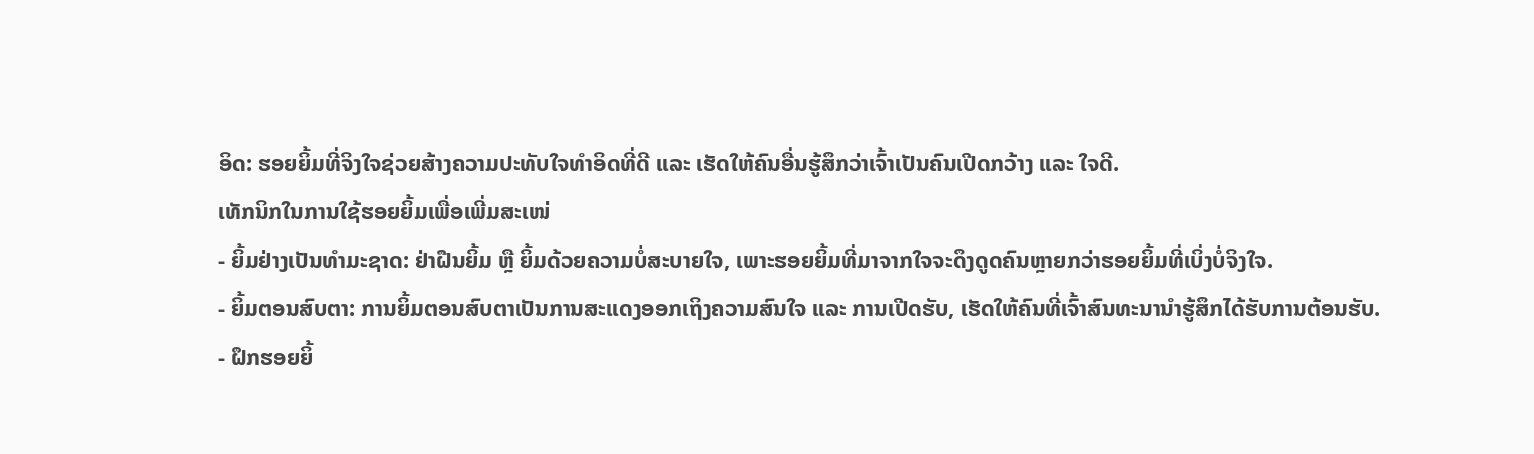ອິດ: ຮອຍຍິ້ມທີ່ຈິງໃຈຊ່ວຍສ້າງຄວາມປະທັບໃຈທຳອິດທີ່ດີ ແລະ ເຮັດໃຫ້ຄົນອື່ນຮູ້ສຶກວ່າເຈົ້າເປັນຄົນເປີດກວ້າງ ແລະ ໃຈດີ.
ເທັກນິກໃນການໃຊ້ຮອຍຍິ້ມເພື່ອເພີ່ມສະເໜ່
- ຍິ້ມຢ່າງເປັນທຳມະຊາດ: ຢ່າຝືນຍິ້ມ ຫຼື ຍິ້ມດ້ວຍຄວາມບໍ່ສະບາຍໃຈ, ເພາະຮອຍຍິ້ມທີ່ມາຈາກໃຈຈະດຶງດູດຄົນຫຼາຍກວ່າຮອຍຍິ້ມທີ່ເບິ່ງບໍ່ຈິງໃຈ.
- ຍິ້ມຕອນສົບຕາ: ການຍິ້ມຕອນສົບຕາເປັນການສະແດງອອກເຖິງຄວາມສົນໃຈ ແລະ ການເປີດຮັບ, ເຮັດໃຫ້ຄົນທີ່ເຈົ້າສົນທະນານຳຮູ້ສຶກໄດ້ຮັບການຕ້ອນຮັບ.
- ຝຶກຮອຍຍິ້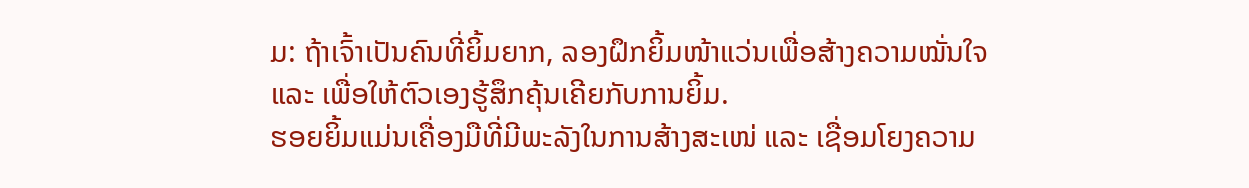ມ: ຖ້າເຈົ້າເປັນຄົນທີ່ຍິ້ມຍາກ, ລອງຝຶກຍິ້ມໜ້າແວ່ນເພື່ອສ້າງຄວາມໝັ່ນໃຈ ແລະ ເພື່ອໃຫ້ຕົວເອງຮູ້ສຶກຄຸ້ນເຄີຍກັບການຍິ້ມ.
ຮອຍຍິ້ມແມ່ນເຄື່ອງມືທີ່ມີພະລັງໃນການສ້າງສະເໜ່ ແລະ ເຊື່ອມໂຍງຄວາມ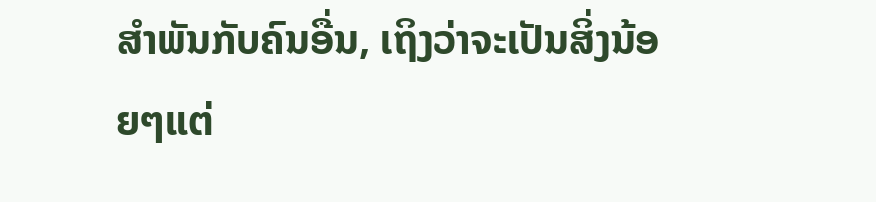ສຳພັນກັບຄົນອື່ນ, ເຖິງວ່າຈະເປັນສິ່ງນ້ອຍໆແຕ່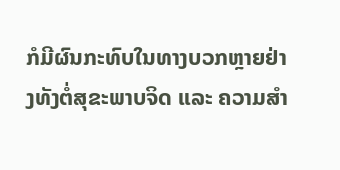ກໍມີຜົນກະທົບໃນທາງບວກຫຼາຍຢ່າງທັງຕໍ່ສຸຂະພາບຈິດ ແລະ ຄວາມສຳ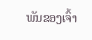ພັນຂອງເຈົ້າ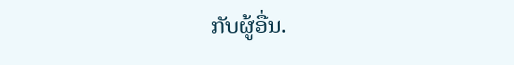ກັບຜູ້ອື່ນ.